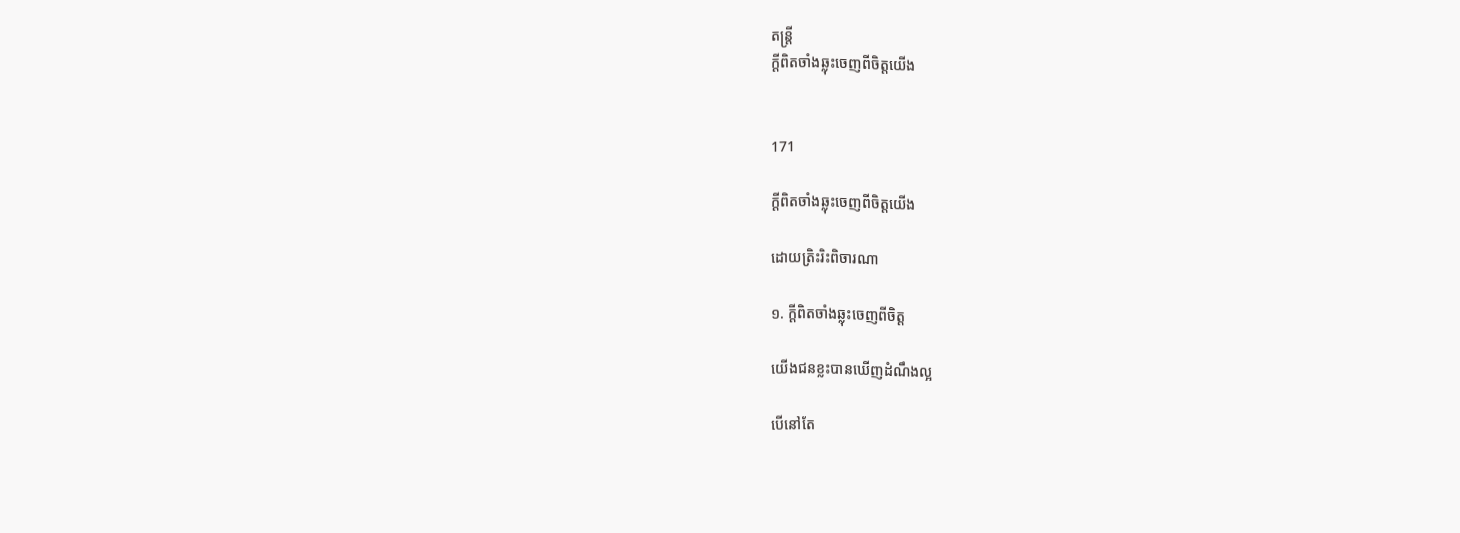តន្ត្រី
ក្ដីពិតចាំងឆ្លុះចេញពីចិត្តយើង


171

ក្ដីពិតចាំងឆ្លុះចេញពីចិត្តយើង

ដោយត្រិះរិះពិចារណា

១. ក្ដីពិតចាំងឆ្លុះចេញពីចិត្ត

យើងជនខ្លះបានឃើញដំណឹងល្អ

បើនៅតែ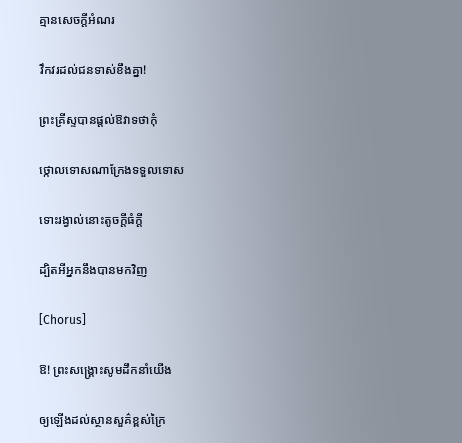គ្មានសេចក្ដីអំណរ

វឹកវរដល់ជនទាស់ខឹងគ្នា!

ព្រះគ្រីស្ទបានផ្ដល់ឱវាទថាកុំ

ថ្កោលទោសណាក្រែងទទួលទោស

ទោះរង្វាល់នោះតូចក្ដីធំក្ដី

ដ្បិតអីអ្នកនឹងបានមកវិញ

[Chorus]

ឱ! ព្រះសង្គ្រោះសូមដឹកនាំយើង

ឲ្យឡើងដល់ស្ថានសួគ៌ខ្ពស់ក្រៃ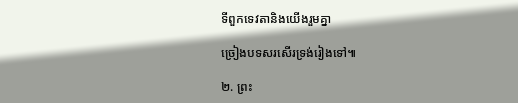ទីពួកទេវតានិងយើងរួមគ្នា

ច្រៀងបទសរសើរទ្រង់រៀងទៅ៕

២. ព្រះ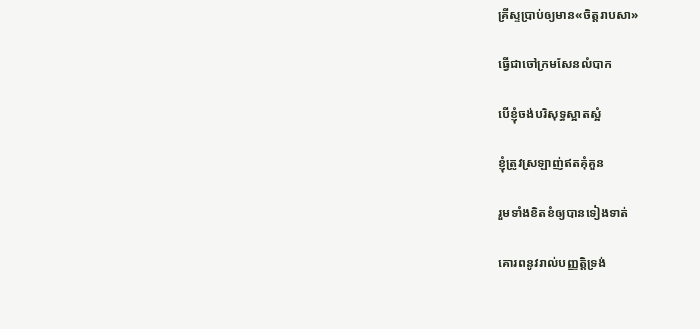គ្រីស្ទប្រាប់ឲ្យមាន«ចិត្តរាបសា»

ធ្វើជាចៅក្រមសែនលំបាក

បើខ្ញុំចង់បរិសុទ្ធស្អាតស្អំ

ខ្ញុំត្រូវស្រឡាញ់ឥតគុំគួន

រួមទាំងខិតខំឲ្យបានទៀងទាត់

គោរពនូវរាល់បញ្ញត្តិទ្រង់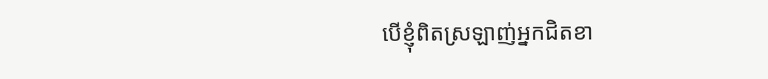បើខ្ញុំពិតស្រឡាញ់អ្នកជិតខា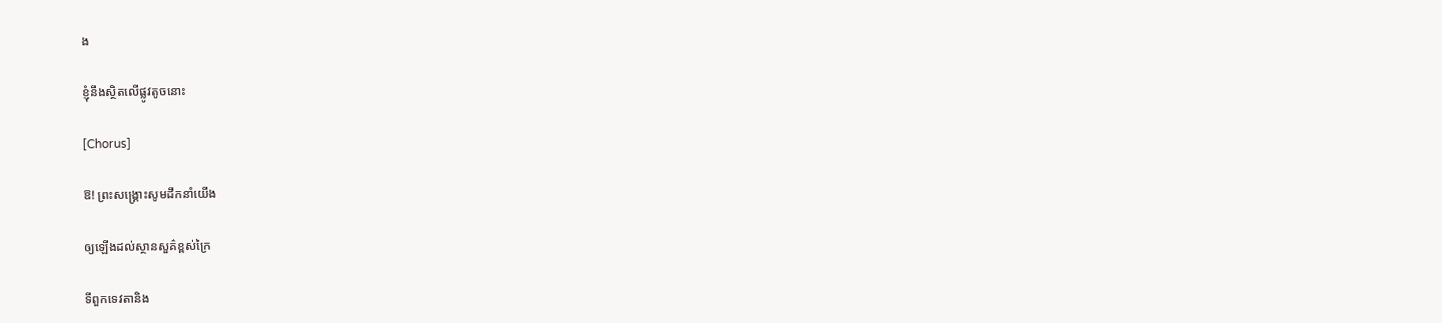ង

ខ្ញុំនឹងស្ថិតលើផ្លូវតូចនោះ

[Chorus]

ឱ! ព្រះសង្គ្រោះសូមដឹកនាំយើង

ឲ្យឡើងដល់ស្ថានសួគ៌ខ្ពស់ក្រៃ

ទីពួកទេវតានិង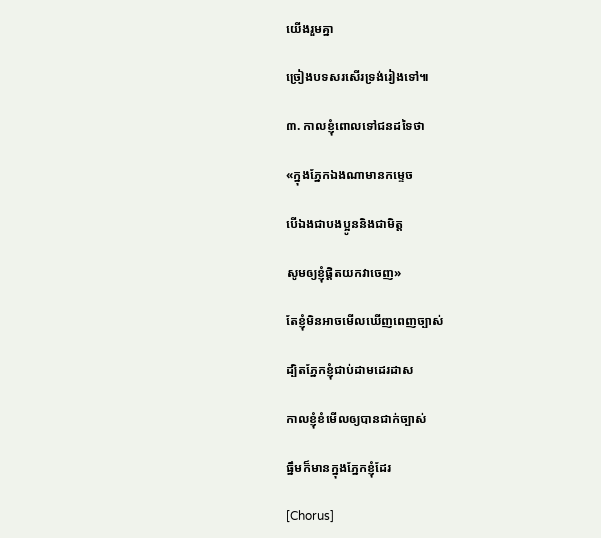យើងរួមគ្នា

ច្រៀងបទសរសើរទ្រង់រៀងទៅ៕

៣. កាលខ្ញុំពោលទៅជនដទៃថា

«ក្នុងភ្នែកឯងណាមានកម្ទេច

បើឯងជាបងប្អូននិងជាមិត្ត

សូមឲ្យខ្ញុំផ្ដិតយកវាចេញ»

តែខ្ញុំមិនអាចមើលឃើញពេញច្បាស់

ដ្បិតភ្នែកខ្ញុំជាប់ដាមដេរដាស

កាលខ្ញុំខំមើលឲ្យបានជាក់ច្បាស់

ធ្នឹមក៏មានក្នុងភ្នែកខ្ញុំដែរ

[Chorus]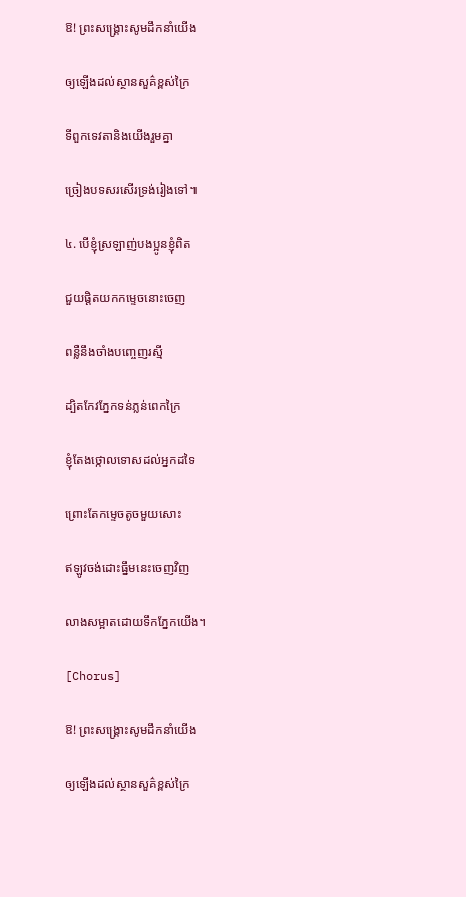ឱ! ព្រះសង្គ្រោះសូមដឹកនាំយើង

ឲ្យឡើងដល់ស្ថានសួគ៌ខ្ពស់ក្រៃ

ទីពួកទេវតានិងយើងរួមគ្នា

ច្រៀងបទសរសើរទ្រង់រៀងទៅ៕

៤. បើខ្ញុំស្រឡាញ់បងប្អូនខ្ញុំពិត

ជួយផ្តិតយកកម្ទេចនោះចេញ

ពន្លឺនឹងចាំងបញ្ចេញរស្មី

ដ្បិតកែវភ្នែកទន់ភ្លន់ពេកក្រៃ

ខ្ញុំតែងថ្កោលទោសដល់អ្នកដទៃ

ព្រោះតែកម្ទេចតូចមួយសោះ

ឥឡូវចង់ដោះធ្នឹមនេះចេញវិញ

លាងសម្អាតដោយទឹកភ្នែកយើង។

[Chorus]

ឱ! ព្រះសង្គ្រោះសូមដឹកនាំយើង

ឲ្យឡើងដល់ស្ថានសួគ៌ខ្ពស់ក្រៃ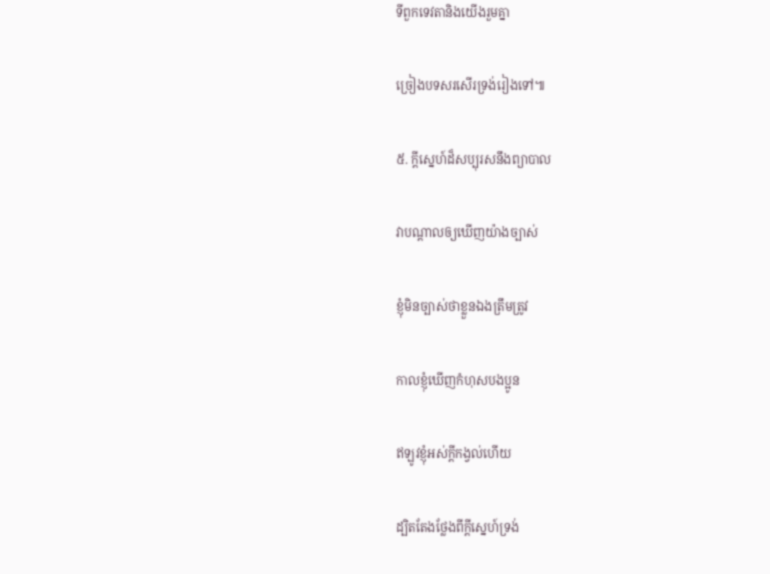ទីពួកទេវតានិងយើងរួមគ្នា

ច្រៀងបទសរសើរទ្រង់រៀងទៅ៕

៥. ក្តីស្នេហ៍ដ៏សប្បុរសនឹងព្យាបាល

វាបណ្តាលឲ្យឃើញយ៉ាងច្បាស់

ខ្ញុំមិនច្បាស់ថាខ្លួនឯងត្រឹមត្រូវ

កាលខ្ញុំឃើញកំហុសបងប្អូន

ឥឡូវខ្ញុំអស់ក្តីកង្វល់ហើយ

ដ្បិតតែងថ្លែងពីក្តីស្នេហ៍ទ្រង់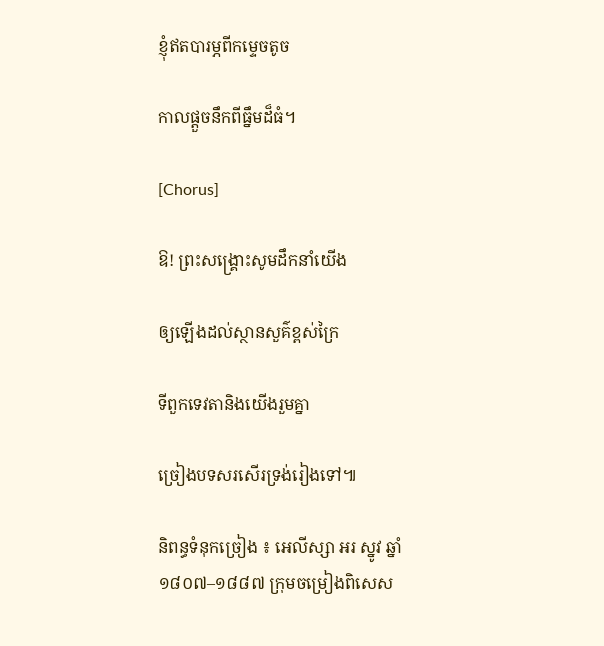ខ្ញុំឥតបារម្ភពីកម្ទេចតូច

កាលផ្តួចនឹកពីធ្នឹមដ៏ធំ។

[Chorus]

ឱ! ព្រះសង្គ្រោះសូមដឹកនាំយើង

ឲ្យឡើងដល់ស្ថានសួគ៌ខ្ពស់ក្រៃ

ទីពួកទេវតានិងយើងរួមគ្នា

ច្រៀងបទសរសើរទ្រង់រៀងទៅ៕

និពន្ធទំនុកច្រៀង ៖ អេលីស្សា អរ ស្នូវ ឆ្នាំ ១៨០៧–១៨៨៧ ក្រុមចម្រៀងពិសេស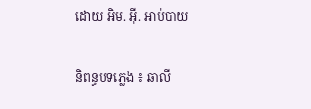ដោយ អិម. អ៊ី. អាប់បាយ

និពន្ធបទភ្លេង ៖ ឆាលី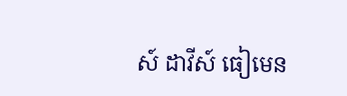ស៍ ដាវីស៍ ធៀមេន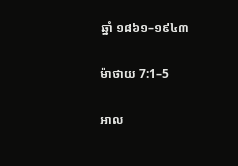ឆ្នាំ ១៨៦១–១៩៤៣

ម៉ាថាយ 7:1–5

អាល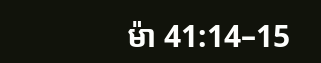ម៉ា 41:14–15